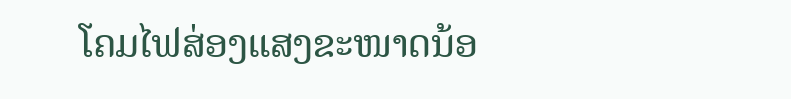ໂຄມໄຟສ່ອງແສງຂະໜາດນ້ອ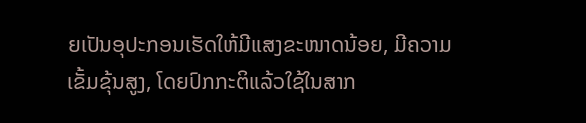ຍເປັນອຸປະກອນເຮັດໃຫ້ມີແສງຂະໜາດນ້ອຍ, ມີຄວາມເຂັ້ມຂຸ້ນສູງ, ໂດຍປົກກະຕິແລ້ວໃຊ້ໃນສາກ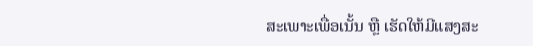ສະເພາະເພື່ອເນັ້ນ ຫຼື ເຮັດໃຫ້ມີແສງສະ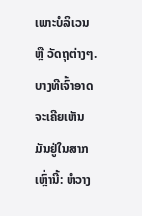ເພາະບໍລິເວນ ຫຼື ວັດຖຸຕ່າງໆ. ບາງທີເຈົ້າອາດຈະເຄີຍເຫັນມັນຢູ່ໃນສາກເຫຼົ່ານີ້: ຫໍວາງ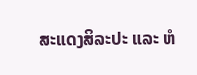ສະແດງສິລະປະ ແລະ ຫໍ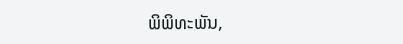ພິພິທະພັນ,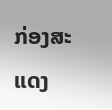ກ່ອງສະແດງ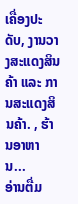ເຄື່ອງປະດັບ, ງານວາງສະແດງສິນຄ້າ ແລະ ການສະແດງສິນຄ້າ. , ຮ້ານອາຫານ...
ອ່ານຕື່ມ